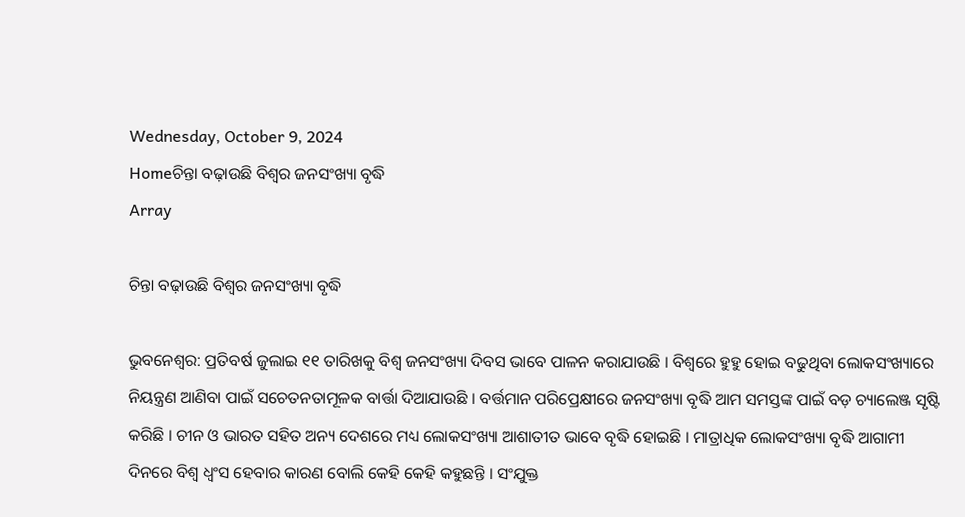Wednesday, October 9, 2024
Homeଚିନ୍ତା ବଢ଼ାଉଛି ବିଶ୍ୱର ଜନସଂଖ୍ୟା ବୃଦ୍ଧି
Array

ଚିନ୍ତା ବଢ଼ାଉଛି ବିଶ୍ୱର ଜନସଂଖ୍ୟା ବୃଦ୍ଧି

ଭୁବନେଶ୍ୱର: ପ୍ରତିବର୍ଷ ଜୁଲାଇ ୧୧ ତାରିଖକୁ ବିଶ୍ୱ ଜନସଂଖ୍ୟା ଦିବସ ଭାବେ ପାଳନ କରାଯାଉଛି । ବିଶ୍ୱରେ ହୁହୁ ହୋଇ ବଢୁଥିବା ଲୋକସଂଖ୍ୟାରେ ନିୟନ୍ତ୍ରଣ ଆଣିବା ପାଇଁ ସଚେତନତାମୂଳକ ବାର୍ତ୍ତା ଦିଆଯାଉଛି । ବର୍ତ୍ତମାନ ପରିପ୍ରେକ୍ଷୀରେ ଜନସଂଖ୍ୟା ବୃଦ୍ଧି ଆମ ସମସ୍ତଙ୍କ ପାଇଁ ବଡ଼ ଚ୍ୟାଲେଞ୍ଜ ସୃଷ୍ଟି କରିଛି । ଚୀନ ଓ ଭାରତ ସହିତ ଅନ୍ୟ ଦେଶରେ ମଧ୍ୟ ଲୋକସଂଖ୍ୟା ଆଶାତୀତ ଭାବେ ବୃଦ୍ଧି ହୋଇଛି । ମାତ୍ରାଧିକ ଲୋକସଂଖ୍ୟା ବୃଦ୍ଧି ଆଗାମୀ ଦିନରେ ବିଶ୍ୱ ଧ୍ୱଂସ ହେବାର କାରଣ ବୋଲି କେହି କେହି କହୁଛନ୍ତି । ସଂଯୁକ୍ତ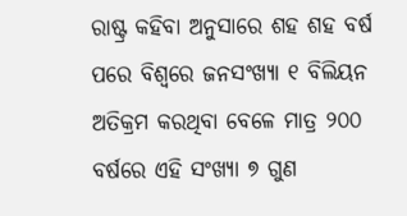ରାଷ୍ଟ୍ର କହିବା ଅନୁସାରେ ଶହ ଶହ ବର୍ଷ ପରେ ବିଶ୍ୱରେ ଜନସଂଖ୍ୟା ୧ ବିଲିୟନ ଅତିକ୍ରମ କରଥିବା ବେଳେ ମାତ୍ର ୨୦୦ ବର୍ଷରେ ଏହି ସଂଖ୍ୟା ୭ ଗୁଣ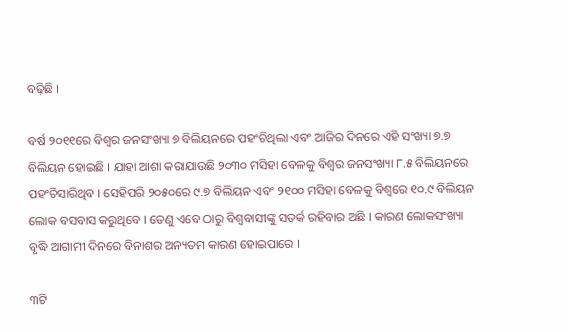ବଢ଼ିଛି ।

ବର୍ଷ ୨୦୧୧ରେ ବିଶ୍ୱର ଜନସଂଖ୍ୟା ୭ ବିଲିୟନରେ ପହଂଚିଥିଲା ଏବଂ ଆଜିର ଦିନରେ ଏହି ସଂଖ୍ୟା ୭.୭ ବିଲିୟନ ହୋଇଛି । ଯାହା ଆଶା କରାଯାଉଛି ୨୦୩୦ ମସିହା ବେଳକୁ ବିଶ୍ୱର ଜନସଂଖ୍ୟା ୮.୫ ବିଲିୟନରେ ପହଂଚିସାରିଥିବ । ସେହିପରି ୨୦୫୦ରେ ୯.୭ ବିଲିୟନ ଏବଂ ୨୧୦୦ ମସିହା ବେଳକୁ ବିଶ୍ୱରେ ୧୦.୯ ବିଲିୟନ ଲୋକ ବସବାସ କରୁଥିବେ । ତେଣୁ ଏବେ ଠାରୁ ବିଶ୍ୱବାସୀଙ୍କୁ ସତର୍କ ରହିବାର ଅଛି । କାରଣ ଲୋକସଂଖ୍ୟା ବୃଦ୍ଧି ଆଗାମୀ ଦିନରେ ବିନାଶର ଅନ୍ୟତମ କାରଣ ହୋଇପାରେ ।

୩ଟି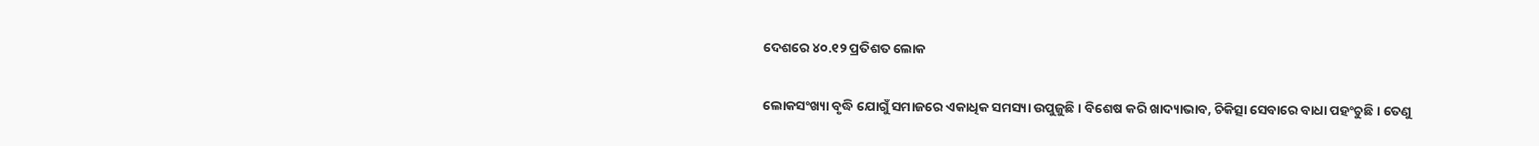ଦେଶରେ ୪୦.୧୨ ପ୍ରତିଶତ ଲୋକ

ଲୋକସଂଖ୍ୟା ବୃଦ୍ଧି ଯୋଗୁଁ ସମାଜରେ ଏକାଧିକ ସମସ୍ୟା ଉପୁଜୁଛି । ବିଶେଷ କରି ଖାଦ୍ୟାଭାବ, ଚିକିତ୍ସା ସେବାରେ ବାଧା ପହଂଚୁଛି । ତେଣୁ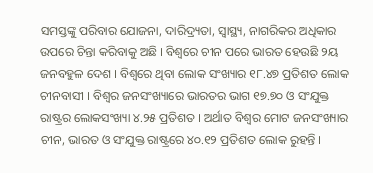ସମସ୍ତଙ୍କୁ ପରିବାର ଯୋଜନା, ଦାରିଦ୍ର‌୍ୟତା, ସ୍ୱାସ୍ଥ୍ୟ, ନାଗରିକର ଅଧିକାର ଉପରେ ଚିନ୍ତା କରିବାକୁ ଅଛି । ବିଶ୍ୱରେ ଚୀନ ପରେ ଭାରତ ହେଉଛି ୨ୟ ଜନବହୁଳ ଦେଶ । ବିଶ୍ୱରେ ଥିବା ଲୋକ ସଂଖ୍ୟାର ୧୮.୪୭ ପ୍ରତିଶତ ଲୋକ ଚୀନବାସୀ । ବିଶ୍ୱର ଜନସଂଖ୍ୟାରେ ଭାରତର ଭାଗ ୧୭.୭୦ ଓ ସଂଯୁକ୍ତ ରାଷ୍ଟ୍ରର ଲୋକସଂଖ୍ୟା ୪.୨୫ ପ୍ରତିଶତ । ଅର୍ଥାତ ବିଶ୍ୱର ମୋଟ ଜନସଂଖ୍ୟାର ଚୀନ, ଭାରତ ଓ ସଂଯୁକ୍ତ ରାଷ୍ଟ୍ରରେ ୪୦.୧୨ ପ୍ରତିଶତ ଲୋକ ରୁହନ୍ତି ।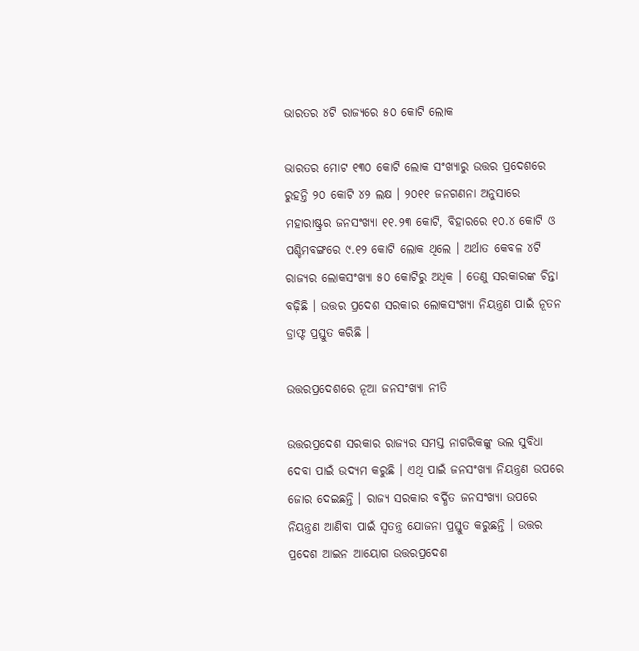ଭାରତର ୪ଟି ରାଜ୍ୟରେ ୫୦ କୋଟି ଲୋକ

ଭାରତର ମୋଟ ୧୩୦ କୋଟି ଲୋକ ସଂଖ୍ୟାରୁ ଉତ୍ତର ପ୍ରଦେଶରେ ରୁହନ୍ତି ୨୦ କୋଟି ୪୨ ଲକ୍ଷ । ୨୦୧୧ ଜନଗଣନା ଅନୁସାରେ ମହାରାଷ୍ଟ୍ରର ଜନସଂଖ୍ୟା ୧୧.୨୩ କୋଟି, ବିହାରରେ ୧୦.୪ କୋଟି ଓ ପଶ୍ଚିମବଙ୍ଗରେ ୯.୧୨ କୋଟି ଲୋକ ଥିଲେ । ଅର୍ଥାତ କେବଳ ୪ଟି ରାଜ୍ୟର ଲୋକସଂଖ୍ୟା ୫୦ କୋଟିରୁ ଅଧିକ । ତେଣୁ ସରକାରଙ୍କ ଚିନ୍ତା ବଢ଼ିଛି । ଉତ୍ତର ପ୍ରଦେଶ ସରକାର ଲୋକସଂଖ୍ୟା ନିୟନ୍ତ୍ରଣ ପାଇଁ ନୂତନ ଡ୍ରାଫ୍ଟ ପ୍ରସ୍ତୁତ କରିଛି ।

ଉତ୍ତରପ୍ରଦେଶରେ ନୂଆ ଜନସଂଖ୍ୟା ନୀତି

ଉତ୍ତରପ୍ରଦେଶ ସରକାର ରାଜ୍ୟର ସମସ୍ତ ନାଗରିକଙ୍କୁ ଭଲ ସୁବିଧା ଦେବା ପାଇଁ ଉଦ୍ୟମ କରୁଛି । ଏଥି ପାଇଁ ଜନସଂଖ୍ୟା ନିୟନ୍ତ୍ରଣ ଉପରେ ଜୋର ଦେଇଛନ୍ତି । ରାଜ୍ୟ ସରକାର ବର୍ଦ୍ଧିତ ଜନସଂଖ୍ୟା ଉପରେ ନିୟନ୍ତ୍ରଣ ଆଣିବା ପାଇଁ ସ୍ୱତନ୍ତ୍ର ଯୋଜନା ପ୍ରସ୍ତୁତ କରୁଛନ୍ତି । ଉତ୍ତର ପ୍ରଦେଶ ଆଇନ ଆୟୋଗ ଉତ୍ତରପ୍ରଦେଶ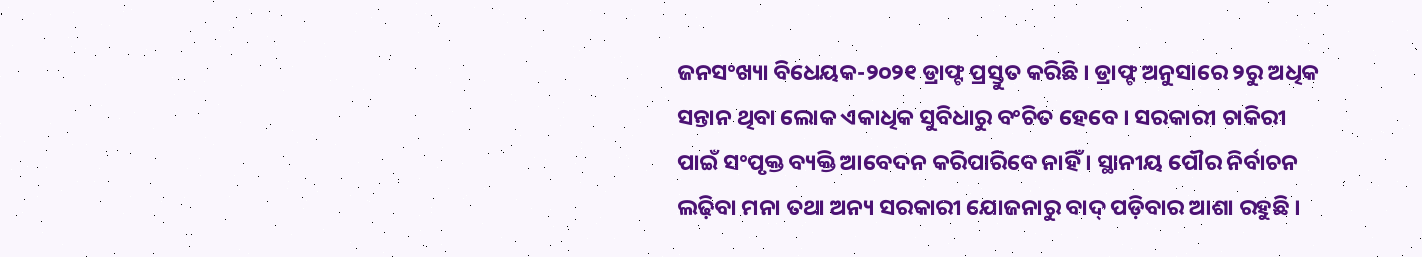ଜନସଂଖ୍ୟା ବିଧେୟକ-୨୦୨୧ ଡ୍ରାଫ୍ଟ ପ୍ରସ୍ତୁତ କରିଛି । ଡ୍ରାଫ୍ଟ ଅନୁସାରେ ୨ରୁ ଅଧିକ ସନ୍ତାନ ଥିବା ଲୋକ ଏକାଧିକ ସୁବିଧାରୁ ବଂଚିତ ହେବେ । ସରକାରୀ ଚାକିରୀ ପାଇଁ ସଂପୃକ୍ତ ବ୍ୟକ୍ତି ଆବେଦନ କରିପାରିବେ ନାହିଁ । ସ୍ଥାନୀୟ ପୌର ନିର୍ବାଚନ ଲଢ଼ିବା ମନା ତଥା ଅନ୍ୟ ସରକାରୀ ଯୋଜନାରୁ ବାଦ୍ ପଡ଼ିବାର ଆଶା ରହୁଛି ।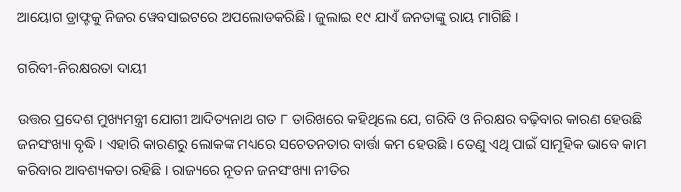ଆୟୋଗ ଡ୍ରାଫ୍ଟକୁ ନିଜର ୱେବସାଇଟରେ ଅପଲୋଡକରିଛି । ଜୁଲାଇ ୧୯ ଯାଏଁ ଜନତାଙ୍କୁ ରାୟ ମାଗିଛି ।

ଗରିବୀ-ନିରକ୍ଷରତା ଦାୟୀ

ଉତ୍ତର ପ୍ରଦେଶ ମୁଖ୍ୟମନ୍ତ୍ରୀ ଯୋଗୀ ଆଦିତ୍ୟନାଥ ଗତ ୮ ତାରିଖରେ କହିଥିଲେ ଯେ, ଗରିବି ଓ ନିରକ୍ଷର ବଢ଼ିବାର କାରଣ ହେଉଛି ଜନସଂଖ୍ୟା ବୃଦ୍ଧି । ଏହାରି କାରଣରୁ ଲୋକଙ୍କ ମଧ୍ୟରେ ସଚେତନତାର ବାର୍ତ୍ତା କମ ହେଉଛି । ତେଣୁ ଏଥି ପାଇଁ ସାମୂହିକ ଭାବେ କାମ କରିବାର ଆବଶ୍ୟକତା ରହିଛି । ରାଜ୍ୟରେ ନୂତନ ଜନସଂଖ୍ୟା ନୀତିର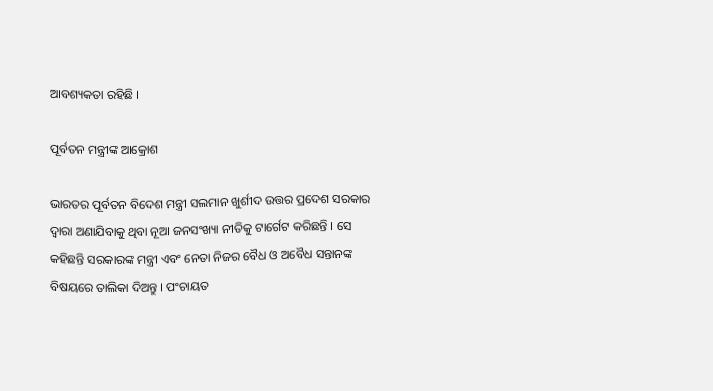ଆବଶ୍ୟକତା ରହିଛି ।

ପୂର୍ବତନ ମନ୍ତ୍ରୀଙ୍କ ଆକ୍ରୋଶ

ଭାରତର ପୂର୍ବତନ ବିଦେଶ ମନ୍ତ୍ରୀ ସଲମାନ ଖୁର୍ଶୀଦ ଉତ୍ତର ପ୍ରଦେଶ ସରକାର ଦ୍ୱାରା ଅଣାଯିବାକୁ ଥିବା ନୂଆ ଜନସଂଖ୍ୟା ନୀତିକୁ ଟାର୍ଗେଟ କରିଛନ୍ତି । ସେ କହିଛନ୍ତି ସରକାରଙ୍କ ମନ୍ତ୍ରୀ ଏବଂ ନେତା ନିଜର ବୈଧ ଓ ଅବୈଧ ସନ୍ତାନଙ୍କ ବିଷୟରେ ତାଲିକା ଦିଅନ୍ତୁ । ପଂଚାୟତ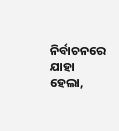ନିର୍ବାଚନରେ ଯାହା ହେଲା,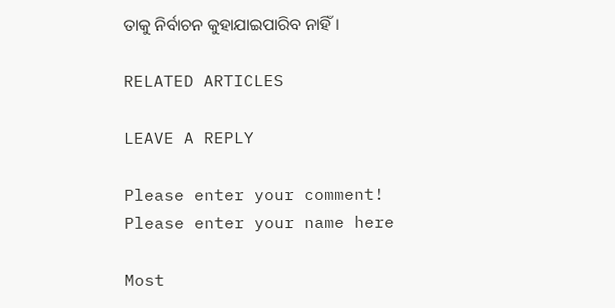ତାକୁ ନିର୍ବାଚନ କୁହାଯାଇପାରିବ ନାହିଁ ।

RELATED ARTICLES

LEAVE A REPLY

Please enter your comment!
Please enter your name here

Most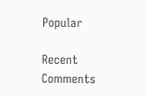Popular

Recent Comments